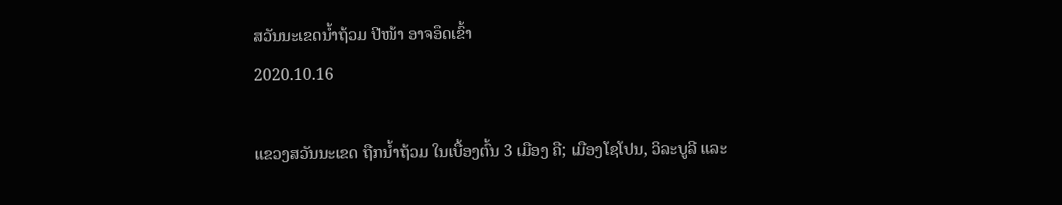ສວັນນະເຂດນໍ້າຖ້ວມ ປີໜ້າ ອາຈອຶດເຂົ້າ
2020.10.16

ແຂວງສວັນນະເຂດ ຖືກນໍ້າຖ້ວມ ໃນເບື້ອງຕົ້ນ 3 ເມືອງ ຄື; ເມືອງໂຊໂປນ, ວິລະບູລີ ແລະ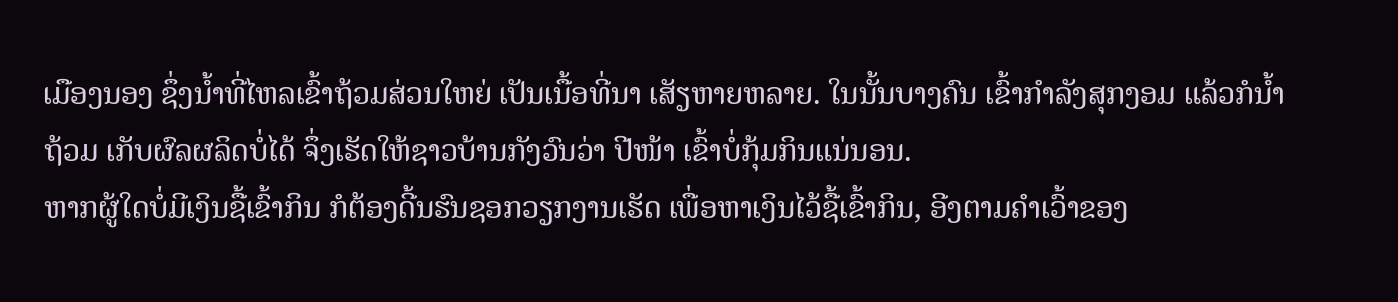ເມືອງນອງ ຊຶ່ງນໍ້າທີ່ໄຫລເຂົ້າຖ້ວມສ່ວນໃຫຍ່ ເປັນເນື້ອທີ່ນາ ເສັຽຫາຍຫລາຍ. ໃນນັ້ນບາງຄົນ ເຂົ້າກໍາລັງສຸກງອມ ແລ້ວກໍນໍ້າຖ້ວມ ເກັບຜົລຜລິດບໍ່ໄດ້ ຈຶ່ງເຮັດໃຫ້ຊາວບ້ານກັງວົນວ່າ ປີໜ້າ ເຂົ້າບໍ່ກຸ້ມກິນແນ່ນອນ.
ຫາກຜູ້ໃດບໍ່ມີເງິນຊື້ເຂົ້າກິນ ກໍຕ້ອງດີ້ນຮົນຊອກວຽກງານເຮັດ ເພື່ອຫາເງິນໄວ້ຊື້ເຂົ້າກິນ, ອີງຕາມຄໍາເວົ້າຂອງ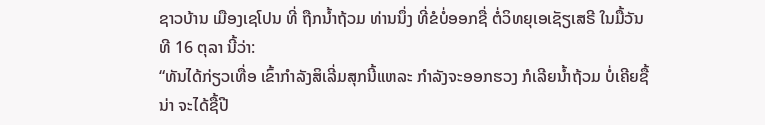ຊາວບ້ານ ເມືອງເຊໂປນ ທີ່ ຖືກນໍ້າຖ້ວມ ທ່ານນຶ່ງ ທີ່ຂໍບໍ່ອອກຊື່ ຕໍ່ວິທຍຸເອເຊັຽເສຣີ ໃນມື້ວັນທີ 16 ຕຸລາ ນີ້ວ່າ:
“ທັນໄດ້ກ່ຽວເທື່ອ ເຂົ້າກໍາລັງສິເລີ່ມສຸກນີ້ແຫລະ ກໍາລັງຈະອອກຮວງ ກໍເລີຍນໍ້າຖ້ວມ ບໍ່ເຄີຍຊື້ນ່າ ຈະໄດ້ຊື້ປີ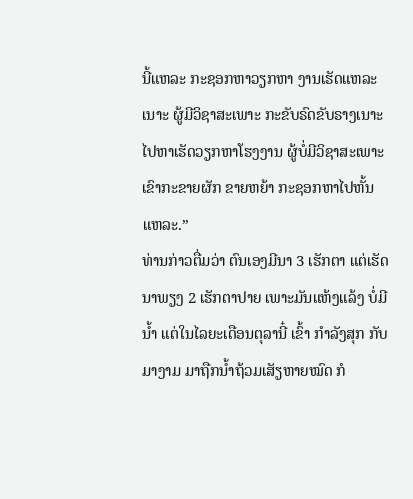ນີ້ແຫລະ ກະຊອກຫາວຽກຫາ ງານເຮັດແຫລະເນາະ ຜູ້ມີວິຊາສະເພາະ ກະຂັບຣົດຂັບຣາງເນາະ ໄປຫາເຮັດວຽກຫາໂຮງງານ ຜູ້ບໍ່ມີວິຊາສະເພາະ ເຂົາກະຂາຍຜັກ ຂາຍຫຍ້າ ກະຊອກຫາໄປຫັ້ນແຫລະ.”
ທ່ານກ່າວຕື່ມວ່າ ຕົນເອງມີນາ 3 ເຮັກຕາ ແຕ່ເຮັດນາພຽງ 2 ເຮັກຕາປາຍ ເພາະມັນແຫ້ງແລ້ງ ບໍ່ມີນໍ້າ ແຕ່ໃນໄລຍະເດືອນຕຸລານີ໋ ເຂົ້າ ກໍາລັງສຸກ ກັບມາງາມ ມາຖືກນໍ້າຖ້ວມເສັຽຫາຍໝົດ ກໍ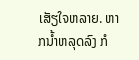ເສັຽໃຈຫລາຍ. ຫາກນໍ້າຫລຸດລົງ ກໍ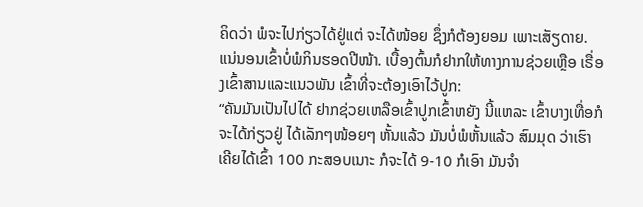ຄິດວ່າ ພໍຈະໄປກ່ຽວໄດ້ຢູ່ແຕ່ ຈະໄດ້ໜ້ອຍ ຊຶ່ງກໍຕ້ອງຍອມ ເພາະເສັຽດາຍ. ແນ່ນອນເຂົ້າບໍ່ພໍກິນຮອດປີໜ້າ. ເບື້ອງຕົ້ນກໍຢາກໃຫ້ທາງການຊ່ວຍເຫຼືອ ເຣື່ອງເຂົ້າສານແລະແນວພັນ ເຂົ້າທີ່ຈະຕ້ອງເອົາໄວ້ປູກ:
“ຄັນມັນເປັນໄປໄດ້ ຢາກຊ່ວຍເຫລືອເຂົ້າປູກເຂົ້າຫຍັງ ນີ້ແຫລະ ເຂົ້າບາງເທື່ອກໍຈະໄດ້ກ່ຽວຢູ່ ໄດ້ເລັກໆໜ້ອຍໆ ຫັ້ນແລ້ວ ມັນບໍ່ພໍຫັ້ນແລ້ວ ສົມມຸດ ວ່າເຮົາເຄີຍໄດ້ເຂົ້າ 100 ກະສອບເນາະ ກໍຈະໄດ້ 9-10 ກໍເອົາ ມັນຈໍາ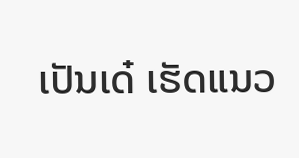ເປັນເດ໋ ເຮັດແນວ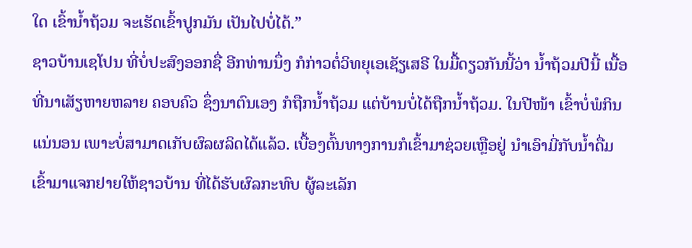ໃດ ເຂົ້ານໍ້າຖ້ວມ ຈະເຮັດເຂົ້າປູກມັນ ເປັນໄປບໍ່ໄດ້.”
ຊາວບ້ານເຊໂປນ ທີ່ບໍ່ປະສົງອອກຊື່ ອີກທ່ານນຶ່ງ ກໍກ່າວຕໍ່ວິທຍຸເອເຊັຽເສຣີ ໃນມື້ດຽວກັນນີ້ວ່າ ນໍ້າຖ້ວມປີນີ້ ເນື້ອທີ່ນາເສັຽຫາຍຫລາຍ ຄອບຄົວ ຊຶ່ງນາຕົນເອງ ກໍຖືກນໍ້າຖ້ວມ ແຕ່ບ້ານບໍ່ໄດ້ຖືກນໍ້າຖ້ວມ. ໃນປີໜ້າ ເຂົ້າບໍ່ພໍກິນແນ່ນອນ ເພາະບໍ່ສາມາດເກັບຜົລຜລິດໄດ້ແລ້ວ. ເບື້ອງຕົ້ນທາງການກໍເຂົ້າມາຊ່ວຍເຫຼືອຢູ່ ນໍາເອົາມີ່ກັບນໍ້າດື່ມ ເຂົ້າມາແຈກຢາຍໃຫ້ຊາວບ້ານ ທີ່ໄດ້ຮັບຜົລກະທົບ ຜູ້ລະເລັກ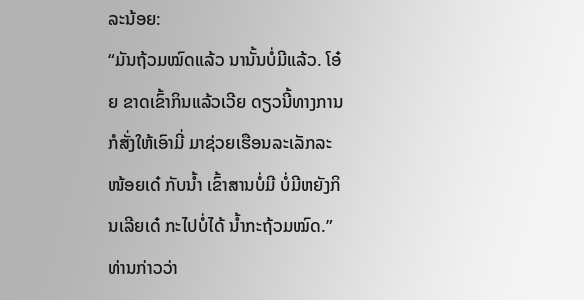ລະນ້ອຍ:
“ມັນຖ້ວມໝົດແລ້ວ ນານັ້ນບໍ່ມີແລ້ວ. ໂອ໋ຍ ຂາດເຂົ້າກິນແລ້ວເວີຍ ດຽວນີ້ທາງການກໍສັ່ງໃຫ້ເອົາມີ່ ມາຊ່ວຍເຮືອນລະເລັກລະໜ້ອຍເດ໋ ກັບນໍ້າ ເຂົ້າສານບໍ່ມີ ບໍ່ມີຫຍັງກິນເລີຍເດ໋ ກະໄປບໍ່ໄດ້ ນໍ້າກະຖ້ວມໝົດ.”
ທ່ານກ່າວວ່າ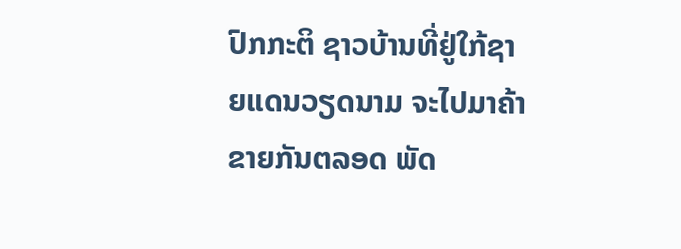ປົກກະຕິ ຊາວບ້ານທີ່ຢູ່ໃກ້ຊາຍແດນວຽດນາມ ຈະໄປມາຄ້າຂາຍກັນຕລອດ ພັດ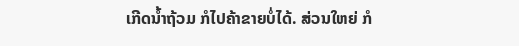ເກີດນໍ້າຖ້ວມ ກໍໄປຄ້າຂາຍບໍ່ໄດ້. ສ່ວນໃຫຍ່ ກໍ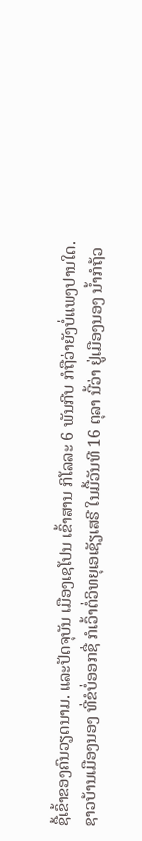ຊື້ເຂົ້າຂອງຄົນວຽດນາມ. ແລະປັດຈຸບັນ ເມືອງເຊໂປນ ເຂົ້າສານ ກິໂລລະ 6 ພັນກີບ ກໍຖືວ່າຍັງບໍ່ແພງປານໃດ.
ຊາວບ້ານເມືອງນອງ ທີ່ຂໍບໍ່ອອກຊື່ ກໍເວົ້າຕໍ່ວິທຍຸເອເຊັຽເສຣີ ໃນມື້ວັນທີ 16 ຕຸລາ ນີ້ວ່າ ຢູ່ເມືອງນອງ ນໍ້າກໍຖ້ວ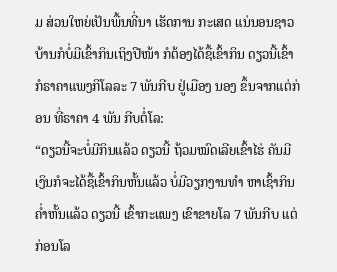ມ ສ່ວນໃຫຍ່ເປັນພື້ນທີ່ນາ ເຮັດການ ກະເສດ ແນ່ນອນຊາວບ້ານກໍບໍ່ມີເຂົ້າກິນເຖິງປີໜ້າ ກໍຕ້ອງໄດ້ຊື້ເຂົ້າກິນ ດຽວນີ້ເຂົ້າກໍຣາຄາແພງກິໂລລະ 7 ພັນກີບ ຢູ່ເມືອງ ນອງ ຂຶ້ນຈາກແຕ່ກ່ອນ ທີ່ຣາຄາ 4 ພັນ ກີບຕໍ່ໂລ:
“ດຽວນີ້ຈະບໍ່ມີກິນແລ້ວ ດຽວນີ້ ຖ້ວມໝົດເລີຍເຂົ້າໄຮ່ ຄັນມີເງິນກໍຈະໄດ້ຊື້ເຂົ້າກິນຫັ້ນແລ້ວ ບໍ່ມີວຽກງານທໍາ ຫາເຊົ້າກິນຄໍ່າຫັ້ນແລ້ວ ດຽວນີ້ ເຂົ້າກະແພງ ເຂົາຂາຍໂລ 7 ພັນກີບ ແຕ່ກ່ອນໂລ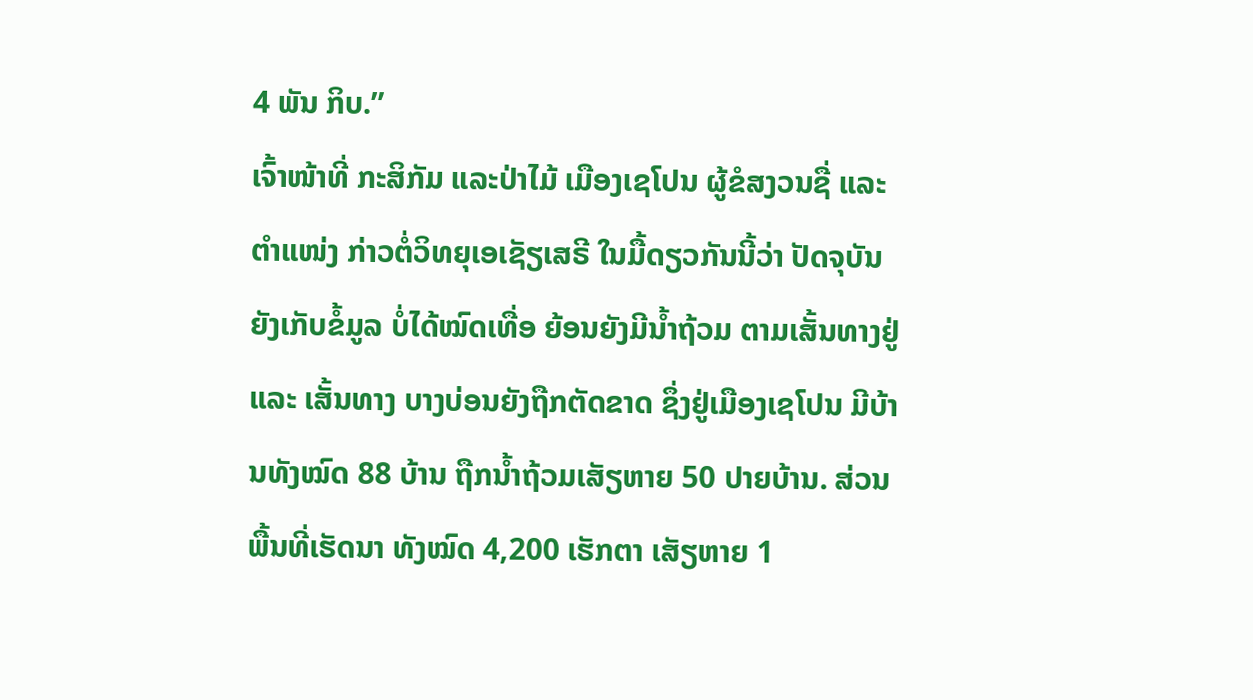4 ພັນ ກິບ.”
ເຈົ້າໜ້າທີ່ ກະສິກັມ ແລະປ່າໄມ້ ເມືອງເຊໂປນ ຜູ້ຂໍສງວນຊື່ ແລະ ຕໍາແໜ່ງ ກ່າວຕໍ່ວິທຍຸເອເຊັຽເສຣີ ໃນມື້ດຽວກັນນີ້ວ່າ ປັດຈຸບັນ ຍັງເກັບຂໍ້ມູລ ບໍ່ໄດ້ໝົດເທື່ອ ຍ້ອນຍັງມີນໍ້າຖ້ວມ ຕາມເສັ້ນທາງຢູ່ ແລະ ເສັ້ນທາງ ບາງບ່ອນຍັງຖືກຕັດຂາດ ຊຶ່ງຢູ່ເມືອງເຊໂປນ ມີບ້ານທັງໝົດ 88 ບ້ານ ຖືກນໍ້າຖ້ວມເສັຽຫາຍ 50 ປາຍບ້ານ. ສ່ວນພື້ນທີ່ເຮັດນາ ທັງໝົດ 4,200 ເຮັກຕາ ເສັຽຫາຍ 1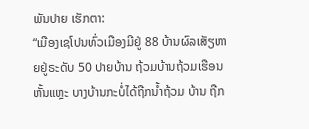ພັນປາຍ ເຮັກຕາ:
“ເມືອງເຊໂປນທົ່ວເມືອງມີຢູ່ 88 ບ້ານຜົລເສັຽຫາຍຢູ່ຣະດັບ 50 ປາຍບ້ານ ຖ້ວມບ້ານຖ້ວມເຮືອນຫັ້ນແຫຼະ ບາງບ້ານກະບໍ່ໄດ້ຖືກນໍ້າຖ້ວມ ບ້ານ ຖືກ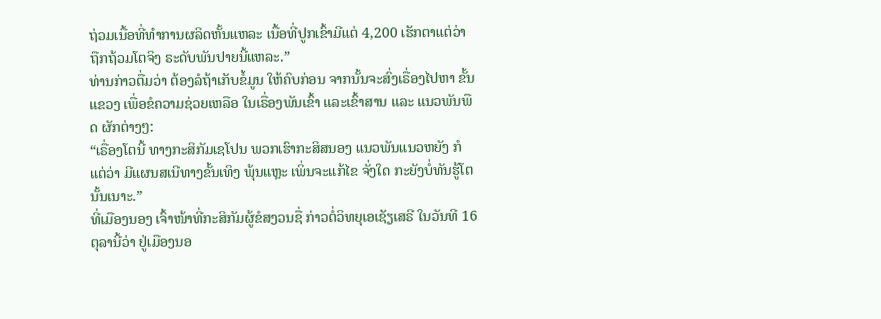ຖ່ວມເນື້ອທີ່ທໍາການຜລິດຫັ້ນແຫລະ ເນື້ອທີ່ປູກເຂົ້າມີແຕ່ 4,200 ເຮັກຕາແຕ່ວ່າ ຖືກຖ້ວມໂຕຈິງ ຣະດັບພັນປາຍນີ້ແຫລະ.”
ທ່ານກ່າວຕື່ມວ່າ ຕ້ອງລໍຖ້າເກັບຂໍ້ມູນ ໃຫ້ຄົບກ່ອນ ຈາກນັ້ນຈະສົ່ງເຣື່ອງໄປຫາ ຂັ້ນແຂວງ ເພື່ອຂໍຄວາມຊ່ວຍເຫລືອ ໃນເຣື່ອງພັນເຂົ້າ ແລະເຂົ້າສານ ແລະ ແນວພັນພືດ ຜັກຕ່າງໆ:
“ເຣື່ອງໂຕນີ້ ທາງກະສິກັມເຊໂປນ ພວກເຮົາກະສິສນອງ ແນວພັນແນວຫຍັງ ກໍແຕ່ວ່າ ມີແຜນສເນີທາງຂັ້ນເທິງ ພຸ້ນແຫຼະ ເພິ່ນຈະແກ້ໄຂ ຈັ່ງໃດ ກະຍັງບໍ່ທັນຮູ້ໂຕ ນັ້ນເນາະ.”
ທີ່ເມືອງນອງ ເຈົ້າໜ້າທີ່ກະສິກັມຜູ້ຂໍສງວນຊື່ ກ່າວຕໍ່ວິທຍຸເອເຊັຽເສຣີ ໃນວັນທີ 16 ຕຸລານີ້ວ່າ ຢູ່ເມືອງນອ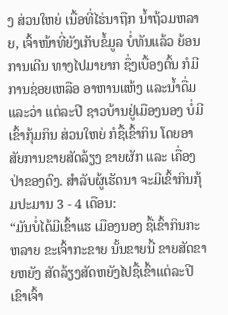ງ ສ່ວນໃຫຍ່ ເນື້ອທີ່ໄຮ່ນາຖືກ ນໍ້າຖ້ວມຫລາຍ, ເຈົ້າໜ້າທີ່ຍັງເກັບຂໍ້ມູລ ບໍ່ທັນແລ້ວ ຍ້ອນການເດີນ ທາງໄປມາຍາກ ຊຶ່ງເບື້ອງຕົ້ນ ກໍມີການຊ່ອຍເຫລືອ ອາຫານແຫ້ງ ແລະນໍ້າດື່ມ ແລະວ່າ ແຕ່ລະປີ ຊາວບ້ານຢູ່ເມືອງນອງ ບໍ່ມີເຂົ້າກຸ້ມກິນ ສ່ວນໃຫຍ່ ກໍຊື້ເຂົ້າກິນ ໂດຍອາສັຍການຂາຍສັດລ້ຽງ ຂາຍຜັກ ແລະ ເຄື່ອງປ່າຂອງດົງ. ສໍາລັບຜູ້ເຮັດນາ ຈະມີເຂົ້າກິນກຸ້ມປະມານ 3 - 4 ເດືອນ:
“ມັນບໍ່ໄດ້ມີເຂົ້າແຮ ເມືອງນອງ ຊື້ເຂົ້າກິນກະຫລາຍ ຂະເຈົ້າກະຂາຍ ນັ້ນຂາຍນີ້ ຂາຍສັດຂາຍຫຍັງ ສັດລ້ຽງສັດຫຍັງໄປຊື້ເຂົ້າແຕ່ລະປີ ເຂົາເຈົ້າ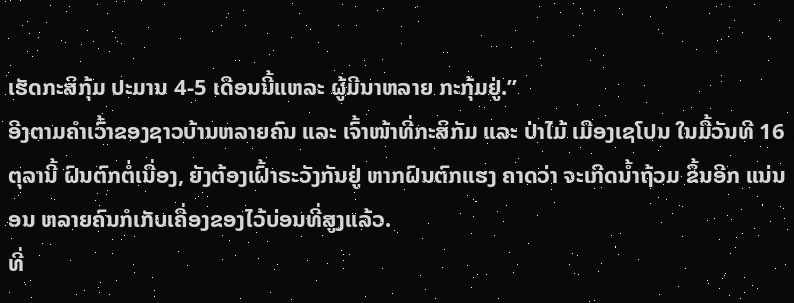ເຮັດກະສິກຸ້ມ ປະມານ 4-5 ເດືອນນີ້ແຫລະ ຜູ້ມີນາຫລາຍ ກະກຸ້ມຢູ່.”
ອີງຕາມຄໍາເວົ້າຂອງຊາວບ້ານຫລາຍຄົນ ແລະ ເຈົ້າໜ້າທີ່ກະສິກັມ ແລະ ປ່າໄມ້ ເມືອງເຊໂປນ ໃນມື້ວັນທີ 16 ຕຸລານີ້ ຝົນຕົກຕໍ່ເນື່ອງ, ຍັງຕ້ອງເຝົ້າຣະວັງກັນຢູ່ ຫາກຝົນຕົກແຮງ ຄາດວ່າ ຈະເກີດນໍ້າຖ້ວມ ຂຶ້ນອີກ ແນ່ນອນ ຫລາຍຄົນກໍເກັບເຄື່ອງຂອງໄວ້ບ່ອນທີ່ສູງແລ້ວ.
ທີ່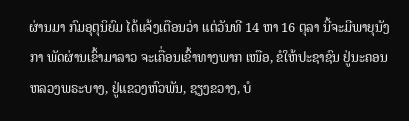ຜ່ານມາ ກົມອຸຕຸນິຍົມ ໄດ້ແຈ້ງເຕືອນວ່າ ແຕ່ວັນທີ 14 ຫາ 16 ຕຸລາ ນີ້ຈະມີພາຍຸນັງກາ ພັດຜ່ານເຂົ້າມາລາວ ຈະເຄື່ອນເຂົ້າທາງພາກ ເໜືອ, ຂໍໃຫ້ປະຊາຊົນ ຢູ່ນະຄອນຫລວງພຣະບາງ, ຢູ່ແຂວງຫົວພັນ, ຊຽງຂວາງ, ບໍ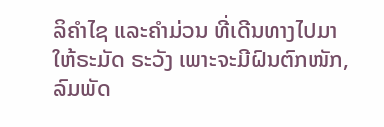ລິຄໍາໄຊ ແລະຄໍາມ່ວນ ທີ່ເດີນທາງໄປມາໃຫ້ຣະມັດ ຣະວັງ ເພາະຈະມີຝົນຕົກໜັກ, ລົມພັດ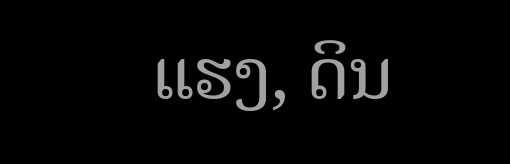ແຮງ, ດິນ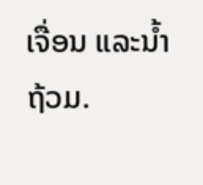ເຈື່ອນ ແລະນໍ້າຖ້ວມ.